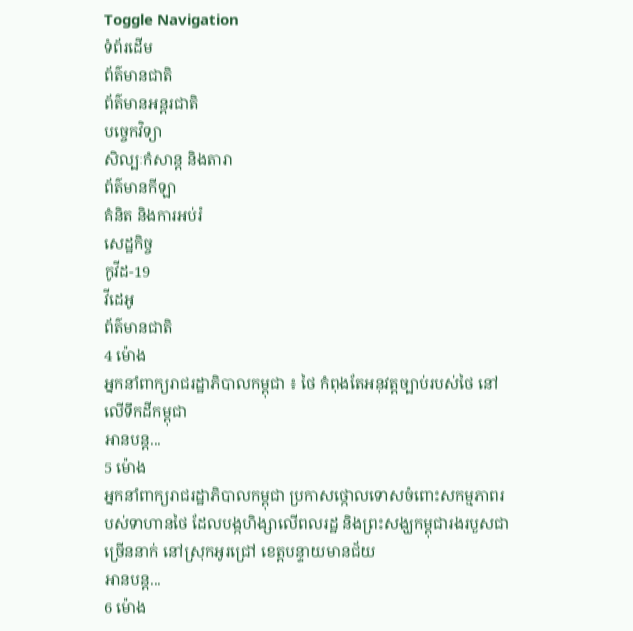Toggle Navigation
ទំព័រដើម
ព័ត៌មានជាតិ
ព័ត៌មានអន្តរជាតិ
បច្ចេកវិទ្យា
សិល្បៈកំសាន្ត និងតារា
ព័ត៌មានកីឡា
គំនិត និងការអប់រំ
សេដ្ឋកិច្ច
កូវីដ-19
វីដេអូ
ព័ត៌មានជាតិ
4 ម៉ោង
អ្នកនាំពាក្យរាជរដ្ឋាភិបាលកម្ពុជា ៖ ថៃ កំពុងតែអនុវត្តច្បាប់របស់ថៃ នៅលើទឹកដីកម្ពុជា
អានបន្ត...
5 ម៉ោង
អ្នកនាំពាក្យរាជរដ្ឋាភិបាលកម្ពុជា ប្រកាសថ្កោលទោសចំពោះសកម្មភាពរបស់ទាហានថៃ ដែលបង្កហិង្សាលើពលរដ្ឋ និងព្រះសង្ឃកម្ពុជារងរបួសជាច្រើននាក់ នៅស្រុកអូរជ្រៅ ខេត្តបន្ទាយមានជ័យ
អានបន្ត...
6 ម៉ោង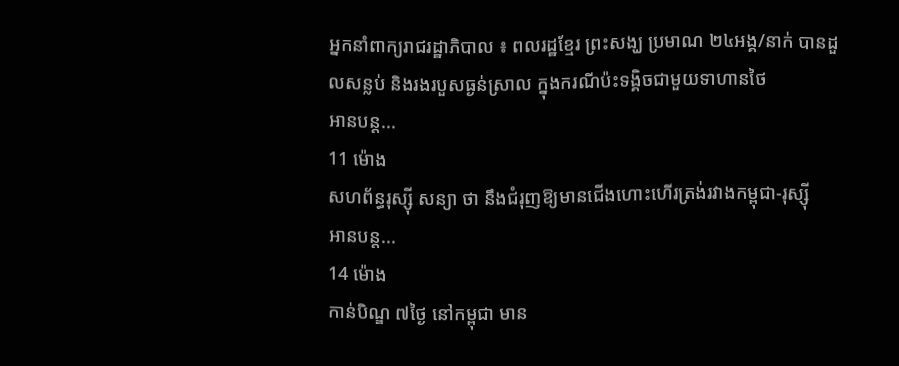អ្នកនាំពាក្យរាជរដ្ឋាភិបាល ៖ ពលរដ្ឋខ្មែរ ព្រះសង្ឃ ប្រមាណ ២៤អង្គ/នាក់ បានដួលសន្លប់ និងរងរបួសធ្ងន់ស្រាល ក្នុងករណីប៉ះទង្គិចជាមួយទាហានថៃ
អានបន្ត...
11 ម៉ោង
សហព័ន្ធរុស្ស៊ី សន្យា ថា នឹងជំរុញឱ្យមានជើងហោះហើរត្រង់រវាងកម្ពុជា-រុស្ស៊ី
អានបន្ត...
14 ម៉ោង
កាន់បិណ្ឌ ៧ថ្ងៃ នៅកម្ពុជា មាន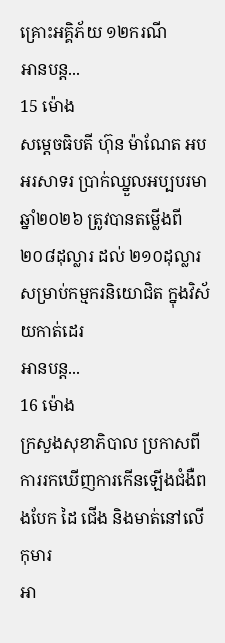គ្រោះអគ្គិភ័យ ១២ករណី
អានបន្ត...
15 ម៉ោង
សម្ដេចធិបតី ហ៊ុន ម៉ាណែត អបអរសាទរ ប្រាក់ឈ្នួលអប្បបរមាឆ្នាំ២០២៦ ត្រូវបានតម្លើងពី ២០៨ដុល្លារ ដល់ ២១០ដុល្លារ សម្រាប់កម្មករនិយោជិត ក្នុងវិស័យកាត់ដេរ
អានបន្ត...
16 ម៉ោង
ក្រសួងសុខាភិបាល ប្រកាសពីការរកឃើញការកើនឡើងជំងឺពងបែក ដៃ ជើង និងមាត់នៅលើកុមារ
អា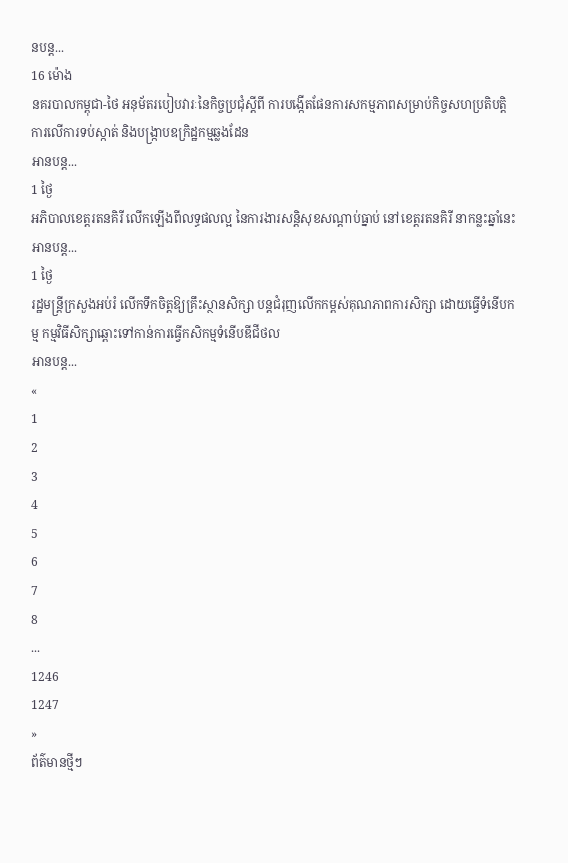នបន្ត...
16 ម៉ោង
នគរបាលកម្ពុជា-ថៃ អនុម័តរបៀបវារៈនៃកិច្ចប្រជុំស្តីពី ការបង្កើតផែនការសកម្មភាពសម្រាប់កិច្ចសហប្រតិបត្តិការលើការទប់ស្កាត់ និងបង្ក្រាបឧក្រិដ្ឋកម្មឆ្លងដែន
អានបន្ត...
1 ថ្ងៃ
អភិបាលខេត្តរតនគិរី លើកឡើងពីលទ្ធផលល្អ នៃការងារសន្តិសុខសណ្ដាប់ធ្នាប់ នៅខេត្តរតនគិរី នាកន្លះឆ្នាំនេះ
អានបន្ត...
1 ថ្ងៃ
រដ្ឋមន្ត្រីក្រសួងអប់រំ លើកទឹកចិត្តឱ្យគ្រឹះស្ថានសិក្សា បន្តជំរុញលើកកម្ពស់គុណភាពការសិក្សា ដោយធ្វើទំនើបកម្ម កម្មវិធីសិក្សាឆ្ពោះទៅកាន់ការធ្វើកសិកម្មទំនើបឌីជីថល
អានបន្ត...
«
1
2
3
4
5
6
7
8
...
1246
1247
»
ព័ត៌មានថ្មីៗ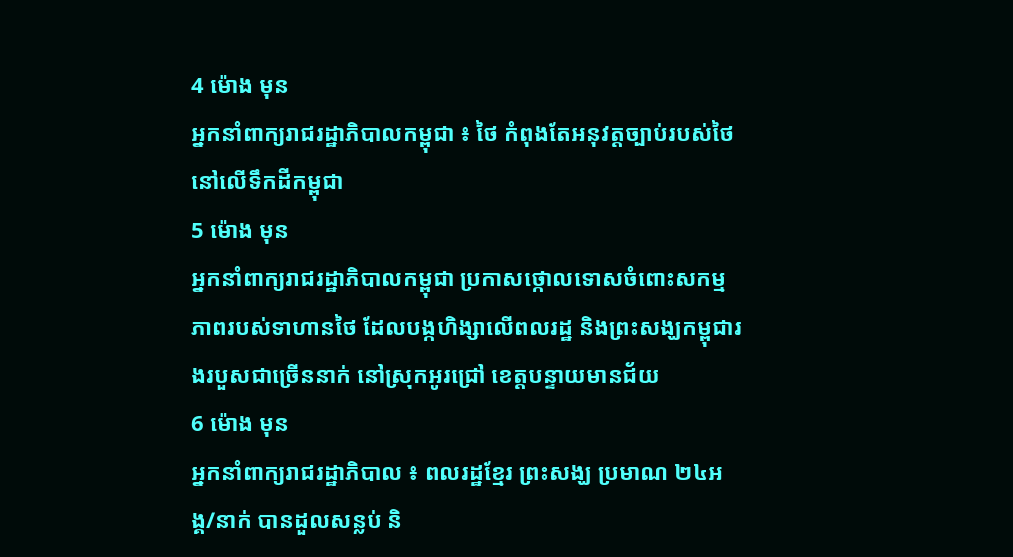4 ម៉ោង មុន
អ្នកនាំពាក្យរាជរដ្ឋាភិបាលកម្ពុជា ៖ ថៃ កំពុងតែអនុវត្តច្បាប់របស់ថៃ នៅលើទឹកដីកម្ពុជា
5 ម៉ោង មុន
អ្នកនាំពាក្យរាជរដ្ឋាភិបាលកម្ពុជា ប្រកាសថ្កោលទោសចំពោះសកម្មភាពរបស់ទាហានថៃ ដែលបង្កហិង្សាលើពលរដ្ឋ និងព្រះសង្ឃកម្ពុជារងរបួសជាច្រើននាក់ នៅស្រុកអូរជ្រៅ ខេត្តបន្ទាយមានជ័យ
6 ម៉ោង មុន
អ្នកនាំពាក្យរាជរដ្ឋាភិបាល ៖ ពលរដ្ឋខ្មែរ ព្រះសង្ឃ ប្រមាណ ២៤អង្គ/នាក់ បានដួលសន្លប់ និ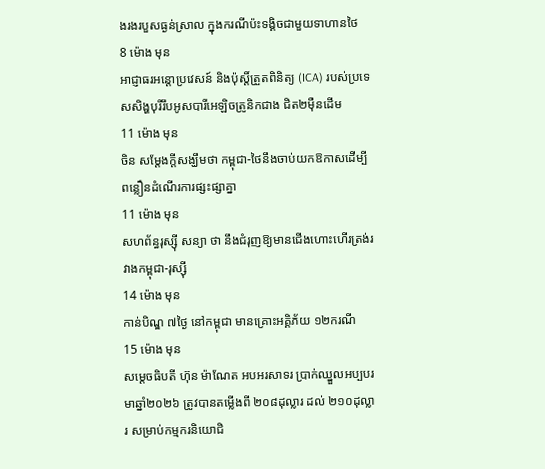ងរងរបួសធ្ងន់ស្រាល ក្នុងករណីប៉ះទង្គិចជាមួយទាហានថៃ
8 ម៉ោង មុន
អាជ្ញាធរអន្តោប្រវេសន៍ និងប៉ុស្តិ៍ត្រួតពិនិត្យ (ICA) របស់ប្រទេសសិង្ហបុរីរឹបអូសបារីអេឡិចត្រូនិកជាង ជិត២ម៉ឺនដើម
11 ម៉ោង មុន
ចិន សម្តែងក្តីសង្ឃឹមថា កម្ពុជា-ថៃនឹងចាប់យកឱកាសដើម្បី ពន្លឿនដំណើរការផ្សះផ្សាគ្នា
11 ម៉ោង មុន
សហព័ន្ធរុស្ស៊ី សន្យា ថា នឹងជំរុញឱ្យមានជើងហោះហើរត្រង់រវាងកម្ពុជា-រុស្ស៊ី
14 ម៉ោង មុន
កាន់បិណ្ឌ ៧ថ្ងៃ នៅកម្ពុជា មានគ្រោះអគ្គិភ័យ ១២ករណី
15 ម៉ោង មុន
សម្ដេចធិបតី ហ៊ុន ម៉ាណែត អបអរសាទរ ប្រាក់ឈ្នួលអប្បបរមាឆ្នាំ២០២៦ ត្រូវបានតម្លើងពី ២០៨ដុល្លារ ដល់ ២១០ដុល្លារ សម្រាប់កម្មករនិយោជិ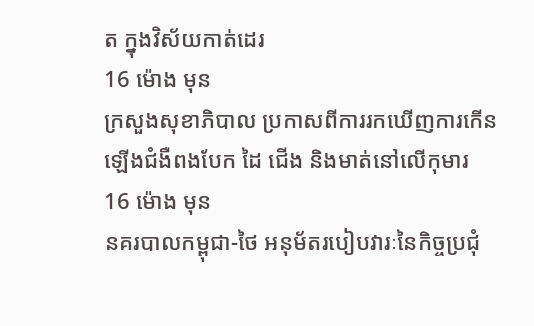ត ក្នុងវិស័យកាត់ដេរ
16 ម៉ោង មុន
ក្រសួងសុខាភិបាល ប្រកាសពីការរកឃើញការកើនឡើងជំងឺពងបែក ដៃ ជើង និងមាត់នៅលើកុមារ
16 ម៉ោង មុន
នគរបាលកម្ពុជា-ថៃ អនុម័តរបៀបវារៈនៃកិច្ចប្រជុំ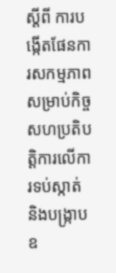ស្តីពី ការបង្កើតផែនការសកម្មភាពសម្រាប់កិច្ចសហប្រតិបត្តិការលើការទប់ស្កាត់ និងបង្ក្រាបឧ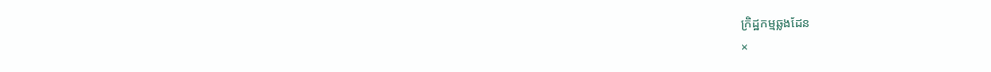ក្រិដ្ឋកម្មឆ្លងដែន
×